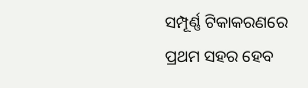ସମ୍ପୂର୍ଣ୍ଣ ଟିକାକରଣରେ ପ୍ରଥମ ସହର ହେବ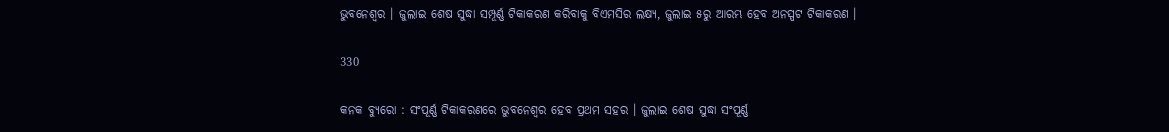ଭୁବନେଶ୍ୱର । ଜୁଲାଇ ଶେଷ ସୁଦ୍ଧା ସମ୍ପୂର୍ଣ୍ଣ ଟିକାକରଣ କରିବାକୁ ବିଏମସିର ଲକ୍ଷ୍ୟ, ଜୁଲାଇ ୫ରୁ ଆରମ୍ଭ ହେବ ଅନସ୍ପଟ ଟିକାକରଣ ।

330

କନକ ବ୍ୟୁରୋ : ସଂପୂର୍ଣ୍ଣ ଟିକାକରଣରେ ଭୁବନେଶ୍ୱର ହେବ ପ୍ରଥମ ସହର । ଜୁଲାଇ ଶେଷ ସୁଦ୍ଧା ସଂପୂର୍ଣ୍ଣ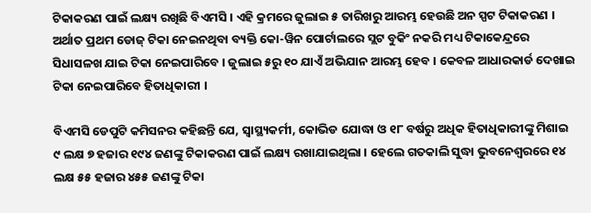ଟିକାକରଣ ପାଇଁ ଲକ୍ଷ୍ୟ ରଖିଛି ବିଏମସି । ଏହି କ୍ରମରେ ଜୁଲାଇ ୫ ତାରିଖରୁ ଆରମ୍ଭ ହେଉଛି ଅନ ସ୍ପଟ ଟିକାକରଣ । ଅର୍ଥାତ ପ୍ରଥମ ଡୋଜ୍ ଟିକା ନେଇନଥିବା ବ୍ୟକ୍ତି କୋ-ୱିନ ପୋର୍ଟାଲରେ ସ୍ଲଟ ବୁକିଂ ନକରି ମଧ୍ୟ ଟିକାକେନ୍ଦ୍ରରେ ସିଧାସଳଖ ଯାଇ ଟିକା ନେଇପାରିବେ । ଜୁଲାଇ ୫ରୁ ୧୦ ଯାଏଁ ଅଭିଯାନ ଆରମ୍ଭ ହେବ । କେବଳ ଆଧାରକାର୍ଡ ଦେଖାଇ ଟିକା ନେଇପାରିବେ ହିତାଧିକାରୀ ।

ବିଏମସି ଡେପୁଟି କମିସନର କହିଛନ୍ତି ଯେ, ସ୍ୱାସ୍ଥ୍ୟକର୍ମୀ, କୋଭିଡ ଯୋଦ୍ଧା ଓ ୧୮ ବର୍ଷରୁ ଅଧିକ ହିତାଧିକାରୀଙ୍କୁ ମିଶାଇ ୯ ଲକ୍ଷ ୭ ହଜାର ୧୯୪ ଜଣଙ୍କୁ ଟିକାକରଣ ପାଇଁ ଲକ୍ଷ୍ୟ ରଖାଯାଇଥିଲା । ହେଲେ ଗତକାଲି ସୁଦ୍ଧା ଭୁବନେଶ୍ୱରରେ ୧୪ ଲକ୍ଷ ୫୫ ହଜାର ୪୫୫ ଜଣଙ୍କୁ ଟିକା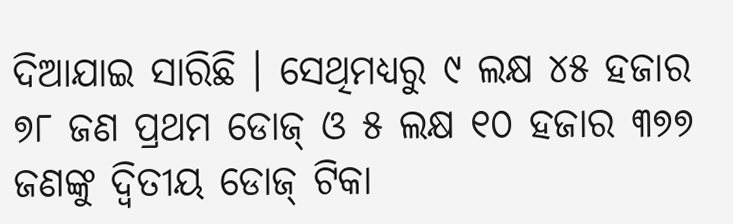ଦିଆଯାଇ ସାରିଛି । ସେଥିମଧ୍ୟରୁ ୯ ଲକ୍ଷ ୪୫ ହଜାର ୭୮ ଜଣ ପ୍ରଥମ ଡୋଜ୍ ଓ ୫ ଲକ୍ଷ ୧୦ ହଜାର ୩୭୭ ଜଣଙ୍କୁ ଦ୍ୱିତୀୟ ଡୋଜ୍ ଟିକା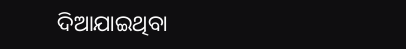ଦିଆଯାଇଥିବା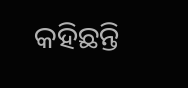କହିଛନ୍ତି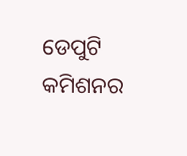ଡେପୁଟି କମିଶନର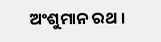ଅଂଶୁମାନ ରଥ ।